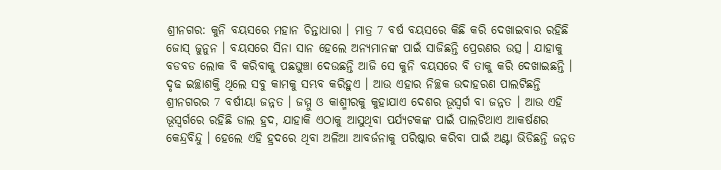ଶ୍ରୀନଗର: କୁନି ବୟସରେ ମହାନ ଚିନ୍ତାଧାରା । ମାତ୍ର 7 ବର୍ଷ ବୟସରେ କିଛି କରି ଦେଖାଇବାର ରହିଛି ଜୋସ୍ ଜୁନୁନ । ବୟସରେ ସିନା ସାନ ହେଲେ ଅନ୍ୟମାନଙ୍କ ପାଇଁ ସାଜିଛନ୍ତି ପ୍ରେରଣର ଉତ୍ସ । ଯାହାକୁ ବଡବଡ ଲୋକ ବି କରିବାକୁ ପଛଘୁଞ୍ଚା ଦେଉଛନ୍ତି ଆଜି ସେ କୁନି ବୟସରେ ବି ତାକୁ କରି ଦେଖାଇଛନ୍ତି ।
ଦୃଢ ଇଚ୍ଛାଶକ୍ତି ଥିଲେ ସବୁ କାମକୁ ସମ୍ଭବ କରିହୁଏ । ଆଉ ଏହାର ନିଚ୍ଛକ ଉଦାହରଣ ପାଲଟିଛନ୍ତି ଶ୍ରୀନଗରର 7 ବର୍ଷୀୟା ଜନ୍ନତ । ଜମ୍ମୁ ଓ କାଶ୍ମୀରକୁ କୁହାଯାଏ ଦେଶର ଭୂସ୍ବର୍ଗ ବା ଜନ୍ନତ । ଆଉ ଏହି ଭୂସ୍ବର୍ଗରେ ରହିଛି ଡାଲ ହ୍ରଦ, ଯାହାକି ଏଠାକୁ ଆସୁଥିବା ପର୍ଯ୍ୟଟକଙ୍କ ପାଇଁ ପାଲଟିଥାଏ ଆକର୍ଷଣର କେନ୍ଦ୍ରବିନ୍ଦୁ । ହେଲେ ଏହି ହ୍ରଦରେ ଥିବା ଅଳିଆ ଆବର୍ଜନାକୁ ପରିଷ୍କାର କରିବା ପାଇଁ ଅଣ୍ଟା ଭିଡିଛନ୍ତି ଜନ୍ନତ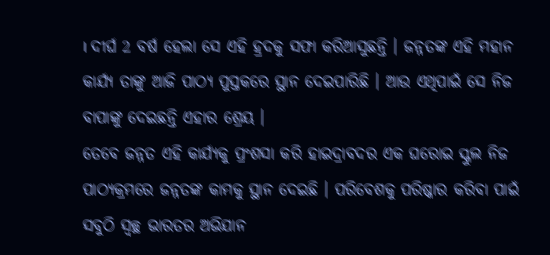। ଦୀର୍ଘ 2 ବର୍ଷ ହେଲା ସେ ଏହି ହ୍ରଦକୁ ସଫା କରିଆସୁଛନ୍ତି । ଜନ୍ନତଙ୍କ ଏହି ମହାନ କାର୍ଯ୍ୟ ତାଙ୍କୁ ଆଜି ପାଠ୍ୟ ପୁସ୍ତକରେ ସ୍ଥାନ ଦେଇପାରିଛି । ଆଉ ଏଥିପାଇଁ ସେ ନିଜ ବାପାଙ୍କୁ ଦେଇଛନ୍ତି ଏହାର ଶ୍ରେୟ ।
ତେବେ ଜନ୍ନତ ଏହି କାର୍ଯ୍ୟକୁ ପ୍ରଂଶସା କରି ହାଇଦ୍ରାବଦର ଏକ ଘରୋଇ ସ୍କୁଲ ନିଜ ପାଠ୍ୟକ୍ରମରେ ଜନ୍ନତଙ୍କ କାମକୁ ସ୍ଥାନ ଦେଇଛି । ପରିବେଶକୁ ପରିଷ୍କାର କରିବା ପାଇଁ ସବୁଠି ସ୍ବଚ୍ଛ ଭାରତର ଅଭିଯାନ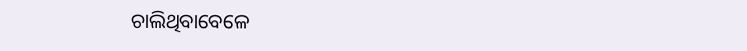ଚାଲିଥିବାବେଳେ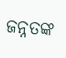ଜନ୍ନତଙ୍କ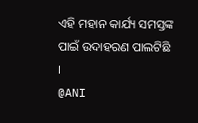ଏହି ମହାନ କାର୍ଯ୍ୟ ସମସ୍ତଙ୍କ ପାଇଁ ଉଦାହରଣ ପାଲଟିଛି ।
@ANI